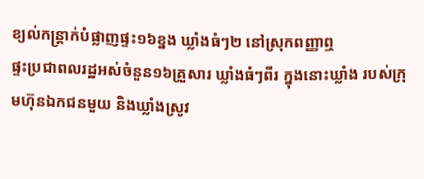ខ្យល់កន្ត្រាក់បំផ្លាញផ្ទះ១៦ខ្នង ឃ្លាំងធំៗ២ នៅស្រុកពញ្ញាឮ
ផ្ទះប្រជាពលរដ្ឋអស់ចំនួន១៦គ្រួសារ ឃ្លាំងធំៗពីរ ក្នុងនោះឃ្លាំង របស់ក្រុមហ៊ុនឯកជនមួយ និងឃ្លាំងស្រូវ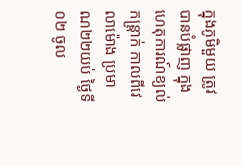ក្នុងភូមិមួយ ត្រូវបានបំផ្លាញ ក្នុងហេតុការណ៍ខ្យល់កន្ត្រាក់ កាលពីវេលាម៉ោង ប្រមាណ២២យប់ ថ្ងៃទី០២ ចូល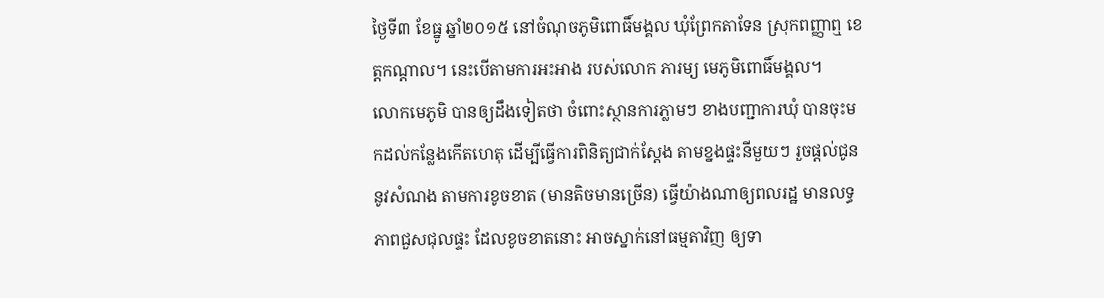ថ្ងៃទី៣ ខែធ្នូ ឆ្នាំ២០១៥ នៅចំណុចភូមិពោធិ៍មង្គល ឃុំព្រែកតាទែន ស្រុកពញ្ញាឮ ខេត្តកណ្តាល។ នេះបើតាមការអះអាង របស់លោក ភារម្យ មេភូមិពោធិ៍មង្គល។
លោកមេភូមិ បានឲ្យដឹងទៀតថា ចំពោះស្ថានការភ្លាមៗ ខាងបញ្ជាការឃុំ បានចុះមកដល់កន្លែងកើតហេតុ ដើម្បីធ្វើការពិនិត្យជាក់ស្តែង តាមខ្នងផ្ទះនីមួយៗ រួចផ្តល់ជូននូវសំណង តាមការខូចខាត (មានតិចមានច្រើន) ធ្វើយ៉ាងណាឲ្យពលរដ្ឋ មានលទ្ធភាពជួសជុលផ្ទះ ដែលខូចខាតនោះ អាចស្នាក់នៅធម្មតាវិញ ឲ្យទា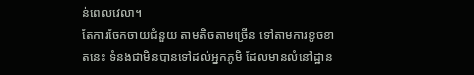ន់ពេលវេលា។
តែការចែកចាយជំនួយ តាមតិចតាមច្រើន ទៅតាមការខូចខាតនេះ ទំនងជាមិនបានទៅដល់អ្នកភូមិ ដែលមានលំនៅដ្ឋាន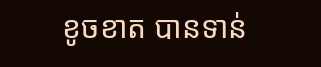ខូចខាត បានទាន់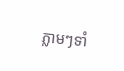ភ្លាមៗទាំ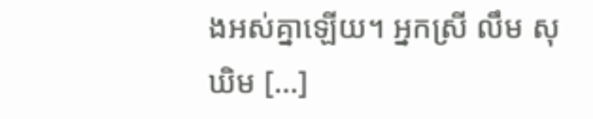ងអស់គ្នាឡើយ។ អ្នកស្រី លឹម សុឃិម [...]